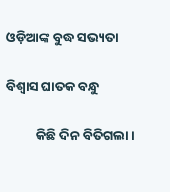ଓଡ଼ିଆଙ୍କ ବୁଦ୍ଧ ସଭ୍ୟତା

ବିଶ୍ୱାସ ଘାତକ ବନ୍ଧୁ

          କିଛି ଦିନ ବିତିଗଲା ।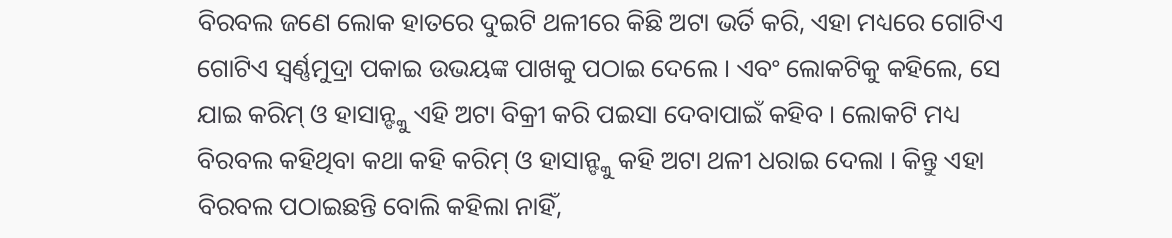ବିରବଲ ଜଣେ ଲୋକ ହାତରେ ଦୁଇଟି ଥଳୀରେ କିଛି ଅଟା ଭର୍ତି କରି, ଏହା ମଧ୍ୟରେ ଗୋଟିଏ ଗୋଟିଏ ସ୍ୱର୍ଣ୍ଣମୁଦ୍ରା ପକାଇ ଉଭୟଙ୍କ ପାଖକୁ ପଠାଇ ଦେଲେ । ଏବଂ ଲୋକଟିକୁ କହିଲେ, ସେ ଯାଇ କରିମ୍ ଓ ହାସାନ୍ଙ୍କୁ ଏହି ଅଟା ବିକ୍ରୀ କରି ପଇସା ଦେବାପାଇଁ କହିବ । ଲୋକଟି ମଧ୍ୟ ବିରବଲ କହିଥିବା କଥା କହି କରିମ୍ ଓ ହାସାନ୍ଙ୍କୁ କହି ଅଟା ଥଳୀ ଧରାଇ ଦେଲା । କିନ୍ତୁ ଏହା ବିରବଲ ପଠାଇଛନ୍ତି ବୋଲି କହିଲା ନାହିଁ,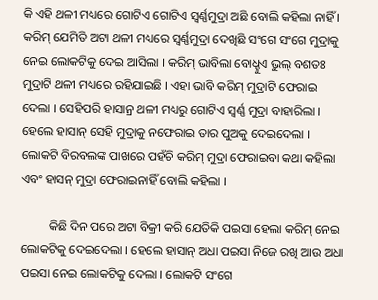କି ଏହି ଥଳୀ ମଧ୍ୟରେ ଗୋଟିଏ ଗୋଟିଏ ସ୍ୱର୍ଣ୍ଣମୁଦ୍ରା ଅଛି ବୋଲି କହିଲା ନାହିଁ । କରିମ୍ ଯେମିତି ଅଟା ଥଳୀ ମଧ୍ୟରେ ସ୍ୱର୍ଣ୍ଣମୁଦ୍ରା ଦେଖିଛି ସଂଗେ ସଂଗେ ମୁଦ୍ରାକୁ ନେଇ ଲୋକଟିକୁ ଦେଇ ଆସିଲା । କରିମ୍ ଭାବିଲା ବୋଧ୍ହୁଏ ଭୁଲ୍ ବଶତଃ ମୁଦ୍ରାଟି ଥଳୀ ମଧ୍ୟରେ ରହିଯାଇଛି । ଏହା ଭାବି କରିମ୍ ମୁଦ୍ରାଟି ଫେରାଇ ଦେଲା । ସେହିପରି ହାସାନ୍ର ଥଳୀ ମଧ୍ୟରୁ ଗୋଟିଏ ସ୍ୱର୍ଣ୍ଣ ମୁଦ୍ରା ବାହାରିଲା । ହେଲେ ହାସାନ୍ ସେହି ମୁଦ୍ରାକୁ ନଫେରାଇ ତାର ପୁଅକୁ ଦେଇଦେଲା । ଲୋକଟି ବିରବଲଙ୍କ ପାଖରେ ପହଁଚି କରିମ୍ ମୁଦ୍ରା ଫେରାଇବା କଥା କହିଲା ଏବଂ ହାସନ୍ ମୁଦ୍ରା ଫେରାଇନାହିଁ ବୋଲି କହିଲା ।

         କିଛି ଦିନ ପରେ ଅଟା ବିକ୍ରୀ କରି ଯେତିକି ପଇସା ହେଲା କରିମ୍ ନେଇ ଲୋକଟିକୁ ଦେଇଦେଲା । ହେଲେ ହାସାନ୍ ଅଧା ପଇସା ନିଜେ ରଖି ଆଉ ଅଧା ପଇସା ନେଇ ଲୋକଟିକୁ ଦେଲା । ଲୋକଟି ସଂଗେ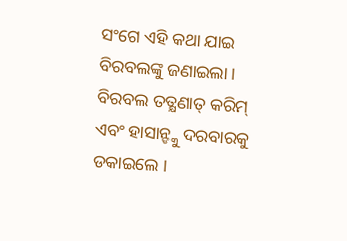ସଂଗେ ଏହି କଥା ଯାଇ ବିରବଲଙ୍କୁ ଜଣାଇଲା । ବିରବଲ ତତ୍କ୍ଷଣାତ୍ କରିମ୍ ଏବଂ ହାସାନ୍ଙ୍କୁ ଦରବାରକୁ ଡକାଇଲେ ।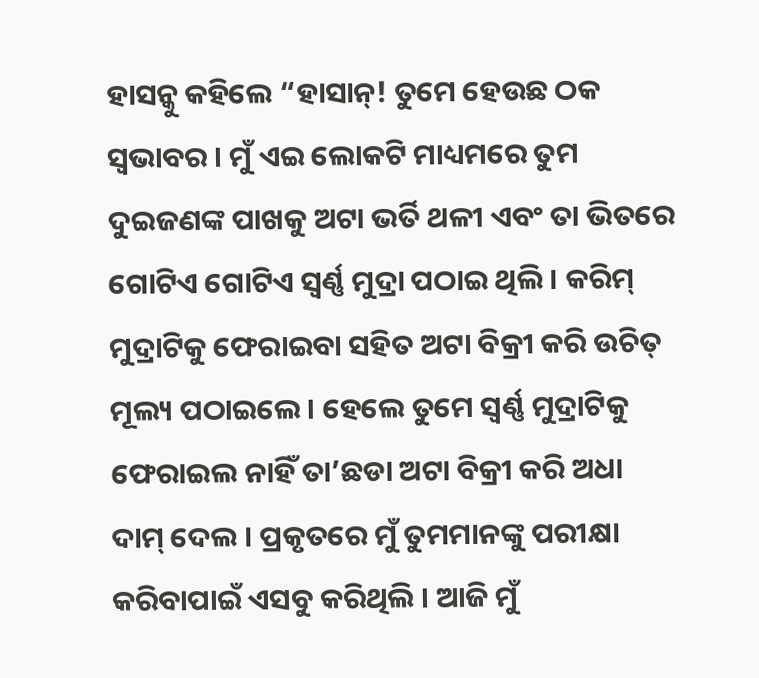ହାସନ୍କୁ କହିଲେ “ହାସାନ୍! ତୁମେ ହେଉଛ ଠକ ସ୍ୱଭାବର । ମୁଁ ଏଇ ଲୋକଟି ମାଧ୍ୟମରେ ତୁମ ଦୁଇଜଣଙ୍କ ପାଖକୁ ଅଟା ଭର୍ତି ଥଳୀ ଏବଂ ତା ଭିତରେ ଗୋଟିଏ ଗୋଟିଏ ସ୍ୱର୍ଣ୍ଣ ମୁଦ୍ରା ପଠାଇ ଥିଲି । କରିମ୍ ମୁଦ୍ରାଟିକୁ ଫେରାଇବା ସହିତ ଅଟା ବିକ୍ରୀ କରି ଉଚିତ୍ ମୂଲ୍ୟ ପଠାଇଲେ । ହେଲେ ତୁମେ ସ୍ୱର୍ଣ୍ଣ ମୁଦ୍ରାଟିକୁ ଫେରାଇଲ ନାହିଁ ତା’ଛଡା ଅଟା ବିକ୍ରୀ କରି ଅଧା ଦାମ୍ ଦେଲ । ପ୍ରକୃତରେ ମୁଁ ତୁମମାନଙ୍କୁ ପରୀକ୍ଷା କରିବାପାଇଁ ଏସବୁ କରିଥିଲି । ଆଜି ମୁଁ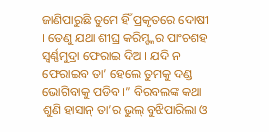ଜାଣିପାରୁଛି ତୁମେ ହିଁ ପ୍ରକୃତରେ ଦୋଷୀ । ତେଣୁ ଯଥା ଶୀଘ୍ର କରିମ୍ଙ୍କର ପାଂଚଶହ ସ୍ୱର୍ଣ୍ଣମୁଦ୍ରା ଫେରାଇ ଦିଅ । ଯଦି ନ ଫେରାଇବ ତା’ ହେଲେ ତୁମକୁ ଦଣ୍ଡ ଭୋଗିବାକୁ ପଡିବ ।” ବିରବଲଙ୍କ କଥା ଶୁଣି ହାସାନ୍ ତା’ର ଭୁଲ୍ ବୁଝିପାରିଲା ଓ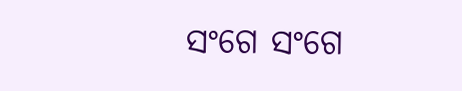ସଂଗେ ସଂଗେ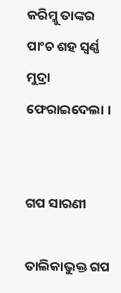କରିମ୍କୁ ତାଙ୍କର ପାଂଚ ଶହ ସ୍ୱର୍ଣ୍ଣ ମୁଦ୍ରା ଫେରାଇଦେଲା ।


ଗପ ସାରଣୀ

ତାଲିକାଭୁକ୍ତ ଗପ